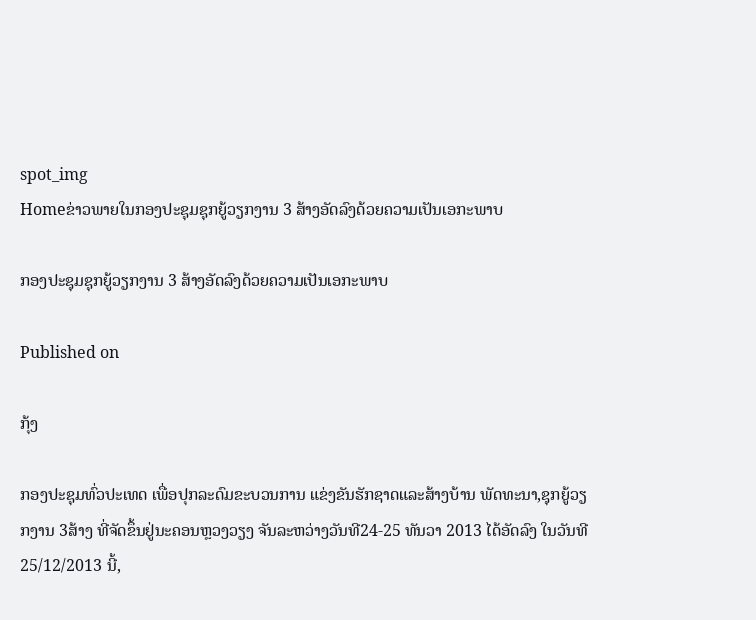spot_img
Homeຂ່າວພາຍໃນກອງປະຊຸມຊຸກຍູ້ວຽກງານ 3 ສ້າງອັດລົງດ້ວຍຄວາມເປັນເອກະພາບ

ກອງປະຊຸມຊຸກຍູ້ວຽກງານ 3 ສ້າງອັດລົງດ້ວຍຄວາມເປັນເອກະພາບ

Published on

ກຸ້ງ

ກອງປະຊຸມທົ່ວປະເທດ ເພື່ອປຸກລະດົມຂະບວນການ ແຂ່ງຂັນຮັກຊາດແລະສ້າງບ້ານ ພັດທະນາ,ຊຸກຍູ້ວຽກງານ 3ສ້າງ ທີ່ຈັດຂຶ້ນຢູ່ນະຄອນຫຼວງວຽງ ຈັນລະຫວ່າງວັນທີ24-25 ທັນວາ 2013 ໄດ້ອັດລົງ ໃນວັນທີ 25/12/2013 ນີ້,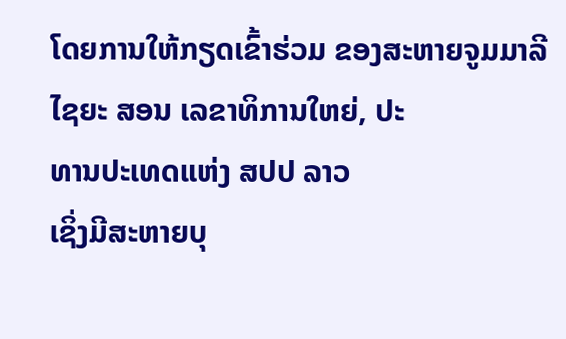ໂດຍການໃຫ້ກຽດເຂົ້າຮ່ວມ ຂອງສະຫາຍຈູມມາລີ ໄຊຍະ ສອນ ເລຂາທິການໃຫຍ່, ປະ
ທານປະເທດແຫ່ງ ສປປ ລາວ
ເຊິ່ງມີສະຫາຍບຸ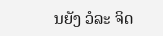ນຍັງ ວໍລະ ຈິດ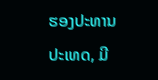ຮອງປະທານປະເທດ, ມີ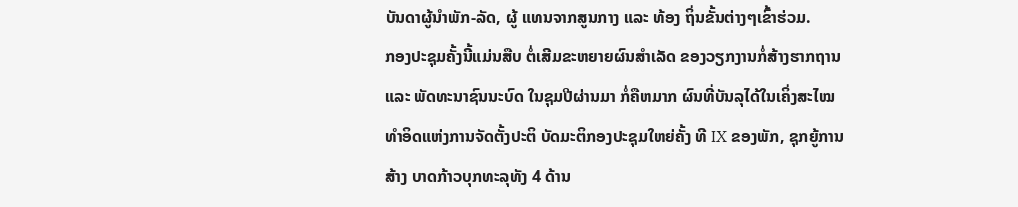ບັນດາຜູ້ນຳພັກ-ລັດ, ຜູ້ ແທນຈາກສູນກາງ ແລະ ທ້ອງ ຖິ່ນຂັ້ນຕ່າງໆເຂົ້າຮ່ວມ.
ກອງປະຊຸມຄັ້ງນີ້ແມ່ນສືບ ຕໍ່ເສີມຂະຫຍາຍຜົນສຳເລັດ ຂອງວຽກງານກໍ່ສ້າງຮາກຖານ ແລະ ພັດທະນາຊົນນະບົດ ໃນຊຸມປີຜ່ານມາ ກໍ່ຄືຫມາກ ຜົນທີ່ບັນລຸໄດ້ໃນເຄິ່ງສະໄໝ ທຳອິດແຫ່ງການຈັດຕັ້ງປະຕິ ບັດມະຕິກອງປະຊຸມໃຫຍ່ຄັ້ງ ທີ IX ຂອງພັກ, ຊຸກຍູ້ການສ້າງ ບາດກ້າວບຸກທະລຸທັງ 4 ດ້ານ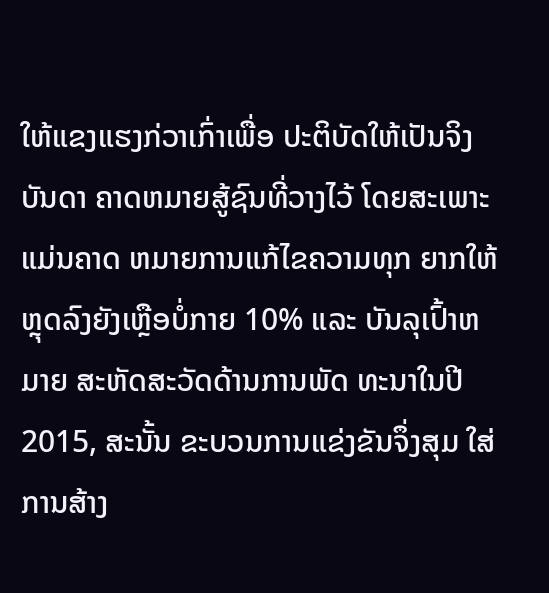ໃຫ້ແຂງແຮງກ່ວາເກົ່າເພື່ອ ປະຕິບັດໃຫ້ເປັນຈິງບັນດາ ຄາດຫມາຍສູ້ຊົນທີ່ວາງໄວ້ ໂດຍສະເພາະແມ່ນຄາດ ຫມາຍການແກ້ໄຂຄວາມທຸກ ຍາກໃຫ້ຫຼຸດລົງຍັງເຫຼືອບໍ່ກາຍ 10% ແລະ ບັນລຸເປົ້າຫມາຍ ສະຫັດສະວັດດ້ານການພັດ ທະນາໃນປີ 2015, ສະນັ້ນ ຂະບວນການແຂ່ງຂັນຈຶ່ງສຸມ ໃສ່ການສ້າງ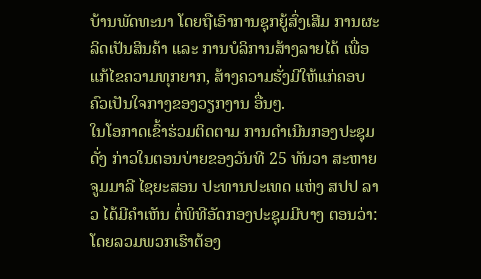ບ້ານພັດທະນາ ໂດຍຖືເອົາການຊຸກຍູ້ສົ່ງເສີມ ການຜະລິດເປັນສິນຄ້າ ແລະ ການບໍລິການສ້າງລາຍໄດ້ ເພື່ອແກ້ໄຂຄວາມທຸກຍາກ, ສ້າງຄວາມຮັ່ງມີໃຫ້ແກ່ຄອບ ຄົວເປັນໃຈກາງຂອງວຽກງານ ອື່ນໆ.
ໃນໂອກາດເຂົ້າຮ່ວມຕິດຕາມ ການດຳເນີນກອງປະຊຸມດັ່ງ ກ່າວໃນຕອນບ່າຍຂອງວັນທີ 25 ທັນວາ ສະຫາຍຈູມມາລີ ໄຊຍະສອນ ປະທານປະເທດ ແຫ່ງ ສປປ ລາວ ໄດ້ມີຄຳເຫັນ ຕໍ່ພິທີອັດກອງປະຊຸມມີບາງ ຕອນວ່າ:
ໂດຍລວມພວກເຮົາຕ້ອງ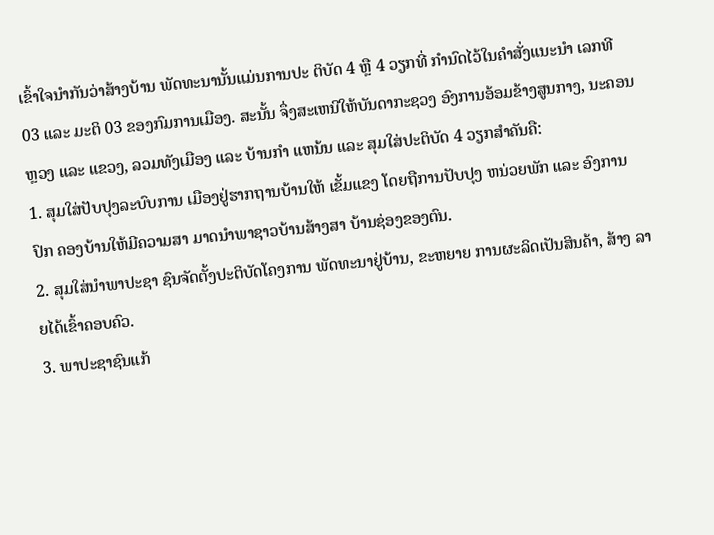ເຂົ້າໃຈນຳກັນວ່າສ້າງບ້ານ ພັດທະນານັ້ນແມ່ນການປະ ຕິບັດ 4 ຫຼື 4 ວຽກທີ່ ກຳນົດໄວ້ໃນຄຳສັ່ງແນະນຳ ເລກທີ 03 ແລະ ມະຕິ 03 ຂອງກົມການເມືອງ. ສະນັ້ນ ຈຶ່ງສະເຫນີໃຫ້ບັນດາກະຊວງ ອົງການອ້ອມຂ້າງສູນກາງ, ນະຄອນຫຼວງ ແລະ ແຂວງ, ລວມທັງເມືອງ ແລະ ບ້ານກຳ ແຫນ້ນ ແລະ ສຸມໃສ່ປະຕິບັດ 4 ວຽກສຳຄັນຄື:
1. ສຸມໃສ່ປັບປຸງລະບົບການ ເມືອງຢູ່ຮາກຖານບ້ານໃຫ້ ເຂັ້ມແຂງ ໂດຍຖືການປັບປຸງ ຫນ່ວຍພັກ ແລະ ອົງການປົກ ຄອງບ້ານໃຫ້ມີຄວາມສາ ມາດນຳພາຊາວບ້ານສ້າງສາ ບ້ານຊ່ອງຂອງຕົນ.
2. ສຸມໃສ່ນຳພາປະຊາ ຊົນຈັດຕັ້ງປະຕິບັດໂຄງການ ພັດທະນາຢູ່ບ້ານ, ຂະຫຍາຍ ການຜະລິດເປັນສິນຄ້າ, ສ້າງ ລາຍໄດ້ເຂົ້າຄອບຄົວ.
3. ພາປະຊາຊົນແກ້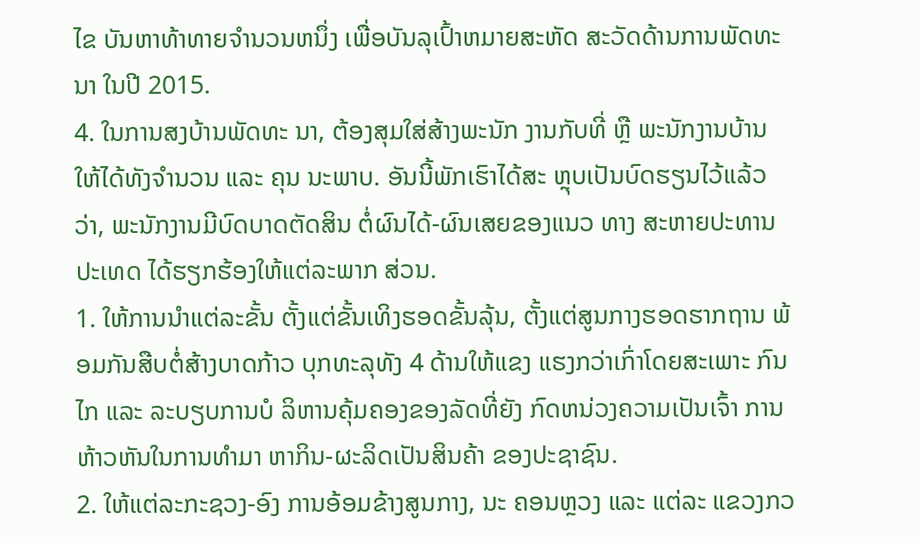ໄຂ ບັນຫາທ້າທາຍຈຳນວນຫນຶ່ງ ເພື່ອບັນລຸເປົ້າຫມາຍສະຫັດ ສະວັດດ້ານການພັດທະນາ ໃນປີ 2015.
4. ໃນການສງບ້ານພັດທະ ນາ, ຕ້ອງສຸມໃສ່ສ້າງພະນັກ ງານກັບທີ່ ຫຼື ພະນັກງານບ້ານ ໃຫ້ໄດ້ທັງຈຳນວນ ແລະ ຄຸນ ນະພາບ. ອັນນີ້ພັກເຮົາໄດ້ສະ ຫຼຸບເປັນບົດຮຽນໄວ້ແລ້ວວ່າ, ພະນັກງານມີບົດບາດຕັດສິນ ຕໍ່ຜົນໄດ້-ຜົນເສຍຂອງແນວ ທາງ ສະຫາຍປະທານປະເທດ ໄດ້ຮຽກຮ້ອງໃຫ້ແຕ່ລະພາກ ສ່ວນ.
1. ໃຫ້ການນຳແຕ່ລະຂັ້ນ ຕັ້ງແຕ່ຂັ້ນເທິງຮອດຂັ້ນລຸ້ນ, ຕັ້ງແຕ່ສູນກາງຮອດຮາກຖານ ພ້ອມກັນສືບຕໍ່ສ້າງບາດກ້າວ ບຸກທະລຸທັງ 4 ດ້ານໃຫ້ແຂງ ແຮງກວ່າເກົ່າໂດຍສະເພາະ ກົນໄກ ແລະ ລະບຽບການບໍ ລິຫານຄຸ້ມຄອງຂອງລັດທີ່ຍັງ ກົດຫນ່ວງຄວາມເປັນເຈົ້າ ການຫ້າວຫັນໃນການທຳມາ ຫາກິນ-ຜະລິດເປັນສິນຄ້າ ຂອງປະຊາຊົນ.
2. ໃຫ້ແຕ່ລະກະຊວງ-ອົງ ການອ້ອມຂ້າງສູນກາງ, ນະ ຄອນຫຼວງ ແລະ ແຕ່ລະ ແຂວງກວ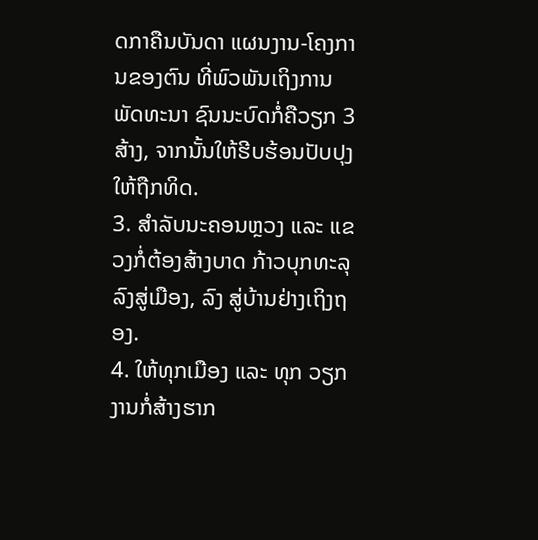ດກາຄືນບັນດາ ແຜນງານ-ໂຄງການຂອງຕົນ ທີ່ພົວພັນເຖິງການພັດທະນາ ຊົນນະບົດກໍ່ຄືວຽກ 3 ສ້າງ, ຈາກນັ້ນໃຫ້ຮີບຮ້ອນປັບປຸງ ໃຫ້ຖືກທິດ.
3. ສຳລັບນະຄອນຫຼວງ ແລະ ແຂວງກໍ່ຕ້ອງສ້າງບາດ ກ້າວບຸກທະລຸລົງສູ່ເມືອງ, ລົງ ສູ່ບ້ານຢ່າງເຖິງຖອງ.
4. ໃຫ້ທຸກເມືອງ ແລະ ທຸກ ວຽກງານກໍ່ສ້າງຮາກ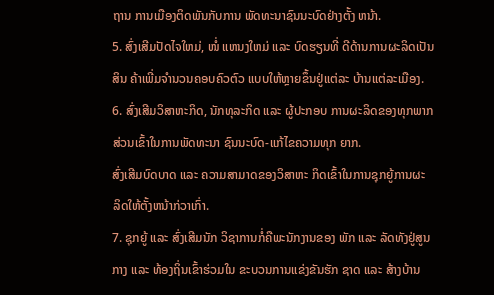ຖານ ການເມືອງຕິດພັນກັບການ ພັດທະນາຊົນນະບົດຢ່າງຕັ້ງ ຫນ້າ.
5. ສົ່ງເສີມປັດໄຈໃຫມ່, ໜໍ່ ແຫນງໃຫມ່ ແລະ ບົດຮຽນທີ່ ດີດ້ານການຜະລິດເປັນສິນ ຄ້າເພີ່ມຈຳນວນຄອບຄົວຕົວ ແບບໃຫ້ຫຼາຍຂຶ້ນຢູ່ແຕ່ລະ ບ້ານແຕ່ລະເມືອງ.
6. ສົ່ງເສີມວິສາຫະກິດ, ນັກທຸລະກິດ ແລະ ຜູ້ປະກອບ ການຜະລິດຂອງທຸກພາກ ສ່ວນເຂົ້າໃນການພັດທະນາ ຊົນນະບົດ-ແກ້ໄຂຄວາມທຸກ ຍາກ.
ສົ່ງເສີມບົດບາດ ແລະ ຄວາມສາມາດຂອງວິສາຫະ ກິດເຂົ້າໃນການຊຸກຍູ້ການຜະ ລິດໃຫ້ຕັ້ງຫນ້າກ່ວາເກົ່າ.
7. ຊຸກຍູ້ ແລະ ສົ່ງເສີມນັກ ວິຊາການກໍ່ຄືພະນັກງານຂອງ ພັກ ແລະ ລັດທັງຢູ່ສູນກາງ ແລະ ທ້ອງຖິ່ນເຂົ້າຮ່ວມໃນ ຂະບວນການແຂ່ງຂັນຮັກ ຊາດ ແລະ ສ້າງບ້ານ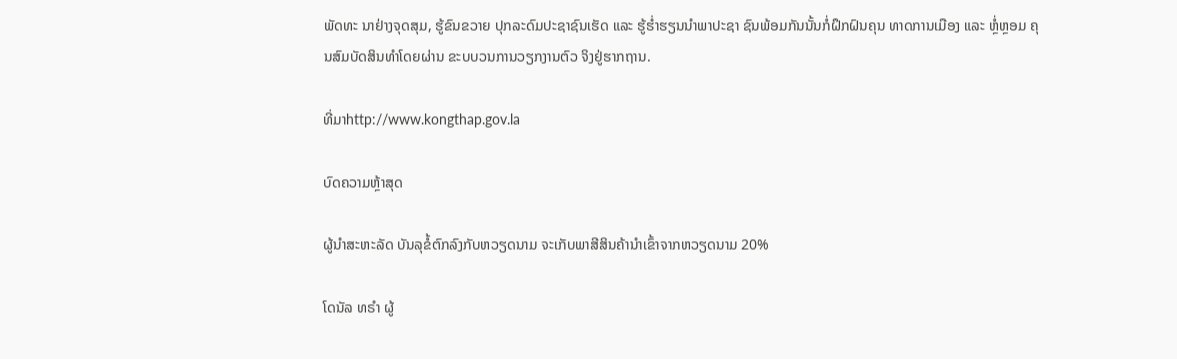ພັດທະ ນາຢ່າງຈຸດສຸມ, ຮູ້ຂົນຂວາຍ ປຸກລະດົມປະຊາຊົນເຮັດ ແລະ ຮູ້ຮ່ຳຮຽນນຳພາປະຊາ ຊົນພ້ອມກັນນັ້ນກໍ່ຝຶກຝົນຄຸນ ທາດການເມືອງ ແລະ ຫຼໍ່ຫຼອມ ຄຸນສົມບັດສິນທຳໂດຍຜ່ານ ຂະບບວນການວຽກງານຕົວ ຈິງຢູ່ຮາກຖານ.

ທີ່ມາhttp://www.kongthap.gov.la

ບົດຄວາມຫຼ້າສຸດ

ຜູ້ນຳສະຫະລັດ ບັນລຸຂໍ້ຕົກລົງກັບຫວຽດນາມ ຈະເກັບພາສີສິນຄ້ານຳເຂົ້າຈາກຫວຽດນາມ 20%

ໂດນັລ ທຣຳ ຜູ້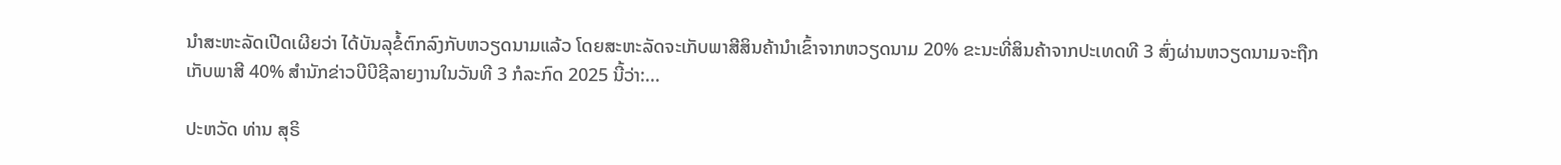ນຳສະຫະລັດເປີດເຜີຍວ່າ ໄດ້ບັນລຸຂໍ້ຕົກລົງກັບຫວຽດນາມແລ້ວ ໂດຍສະຫະລັດຈະເກັບພາສີສິນຄ້ານຳເຂົ້າຈາກຫວຽດນາມ 20% ຂະນະທີ່ສິນຄ້າຈາກປະເທດທີ 3 ສົ່ງຜ່ານຫວຽດນາມຈະຖືກເກັບພາສີ 40% ສຳນັກຂ່າວບີບີຊີລາຍງານໃນວັນທີ 3 ກໍລະກົດ 2025 ນີ້ວ່າ:...

ປະຫວັດ ທ່ານ ສຸຣິ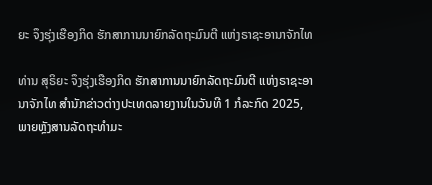ຍະ ຈຶງຮຸ່ງເຮືອງກິດ ຮັກສາການນາຍົກລັດຖະມົນຕີ ແຫ່ງຣາຊະອານາຈັກໄທ

ທ່ານ ສຸຣິຍະ ຈຶງຮຸ່ງເຮືອງກິດ ຮັກສາການນາຍົກລັດຖະມົນຕີ ແຫ່ງຣາຊະອານາຈັກໄທ ສຳນັກຂ່າວຕ່າງປະເທດລາຍງານໃນວັນທີ 1 ກໍລະກົດ 2025, ພາຍຫຼັງສານລັດຖະທຳມະ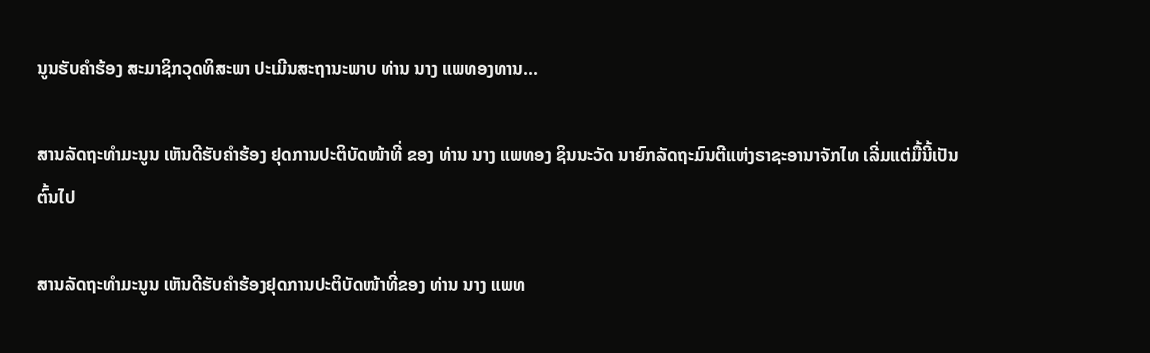ນູນຮັບຄຳຮ້ອງ ສະມາຊິກວຸດທິສະພາ ປະເມີນສະຖານະພາບ ທ່ານ ນາງ ແພທອງທານ...

ສານລັດຖະທຳມະນູນ ເຫັນດີຮັບຄຳຮ້ອງ ຢຸດການປະຕິບັດໜ້າທີ່ ຂອງ ທ່ານ ນາງ ແພທອງ ຊິນນະວັດ ນາຍົກລັດຖະມົນຕີແຫ່ງຣາຊະອານາຈັກໄທ ເລີ່ມແຕ່ມື້ນີ້ເປັນຕົ້ນໄປ

ສານລັດຖະທຳມະນູນ ເຫັນດີຮັບຄຳຮ້ອງຢຸດການປະຕິບັດໜ້າທີ່ຂອງ ທ່ານ ນາງ ແພທ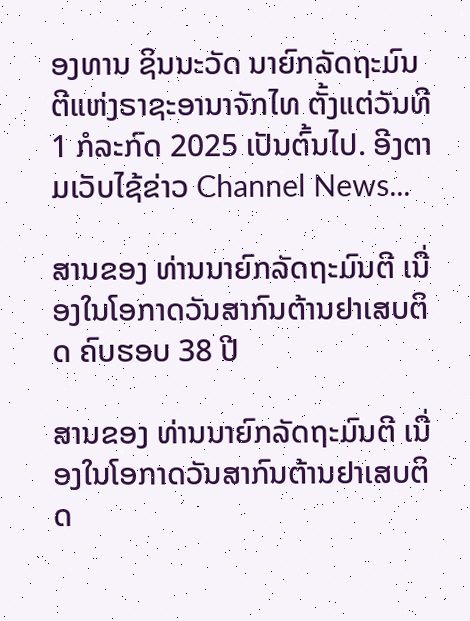ອງທານ ຊິນນະວັດ ນາຍົກລັດຖະມົນຕີແຫ່ງຣາຊະອານາຈັກໄທ ຕັ້ງແຕ່ວັນທີ 1 ກໍລະກົດ 2025 ເປັນຕົ້ນໄປ. ອີງຕາມເວັບໄຊ້ຂ່າວ Channel News...

ສານຂອງ ທ່ານນາຍົກລັດຖະມົນຕີ ເນື່ອງໃນໂອກາດວັນສາກົນຕ້ານຢາເສບຕິດ ຄົບຮອບ 38 ປີ

ສານຂອງ ທ່ານນາຍົກລັດຖະມົນຕີ ເນື່ອງໃນໂອກາດວັນສາກົນຕ້ານຢາເສບຕິດ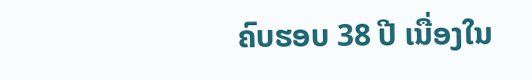ຄົບຮອບ 38 ປີ ເນື່ອງໃນ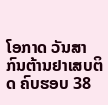ໂອກາດ ວັນສາກົນຕ້ານຢາເສບຕິດ ຄົບຮອບ 38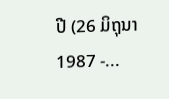ປີ (26 ມິຖຸນາ 1987 -...